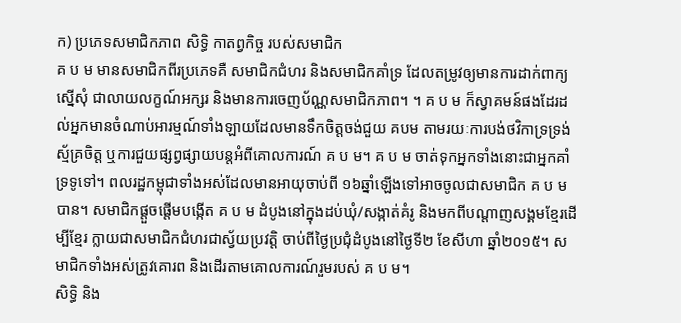ក) ប្រភេទសមាជិកភាព សិទ្ធិ កាតព្វកិច្ច របស់សមាជិក
គ ប ម មានសមាជិកពីរប្រភេទគឺ សមាជិកជំហរ និងសមាជិកគាំទ្រ ដែលតម្រូវឲ្យមានការដាក់ពាក្យស្នើសុំ ជាលាយលក្ខណ៍អក្សរ និងមានការចេញប័ណ្ណសមាជិកភាព។ ។ គ ប ម ក៏ស្វាគមន៍ផងដែរដល់អ្នកមានចំណាប់អារម្មណ៍ទាំងឡាយដែលមានទឹកចិត្តចង់ជួយ គបម តាមរយៈការបង់ថវិកាទ្រទ្រង់ស្ម័គ្រចិត្ត ឬការជួយផ្សព្វផ្សាយបន្តអំពីគោលការណ៍ គ ប ម។ គ ប ម ចាត់ទុកអ្នកទាំងនោះជាអ្នកគាំទ្រទូទៅ។ ពលរដ្ឋកម្ពុជាទាំងអស់ដែលមានអាយុចាប់ពី ១៦ឆ្នាំឡើងទៅអាចចូលជាសមាជិក គ ប ម បាន។ សមាជិកផ្តួចផ្តើមបង្កើត គ ប ម ដំបូងនៅក្នុងដប់ឃុំ/សង្កាត់គំរូ និងមកពីបណ្តាញសង្គមខ្មែរដើម្បីខ្មែរ ក្លាយជាសមាជិកជំហរជាស្វ័យប្រវត្តិ ចាប់ពីថ្ងៃប្រជុំដំបូងនៅថ្ងៃទី២ ខែសីហា ឆ្នាំ២០១៥។ សមាជិកទាំងអស់ត្រូវគោរព និងដើរតាមគោលការណ៍រួមរបស់ គ ប ម។
សិទ្ធិ និង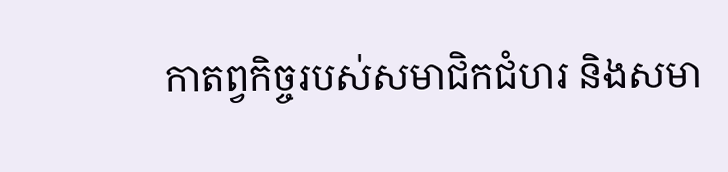កាតព្វកិច្ចរបស់សមាជិកជំហរ និងសមា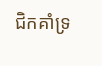ជិកគាំទ្រ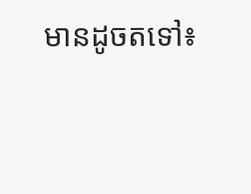មានដូចតទៅ៖